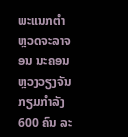ພະແນກຕຳຫຼວດຈະລາຈອນ ນະຄອນຫຼວງວຽງຈັນ ກຽມກຳລັງ 600 ຄົນ ລະ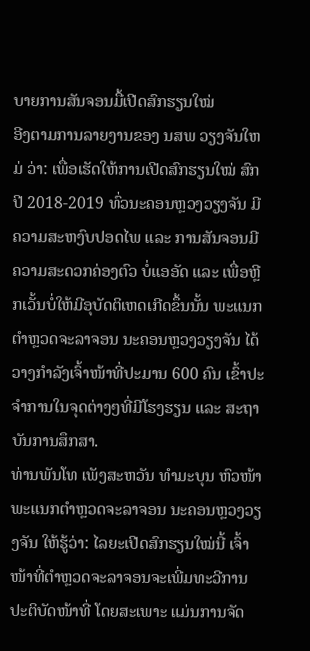ບາຍການສັນຈອນມື້ເປີດສົກຮຽນໃໝ່
ອີງຕາມການລາຍງານຂອງ ນສພ ວຽງຈັນໃຫມ່ ວ່າ: ເພື່ອເຮັດໃຫ້ການເປີດສົກຮຽນໃໝ່ ສົກປີ 2018-2019 ທົ່ວນະຄອນຫຼວງວຽງຈັນ ມີຄວາມສະຫງົບປອດໄພ ແລະ ການສັນຈອນມີຄວາມສະດວກຄ່ອງຕົວ ບໍ່ແອອັດ ແລະ ເພື່ອຫຼີກເວັ້ນບໍ່ໃຫ້ມີອຸບັດຕິເຫດເກີດຂຶ້ນນັ້ນ ພະແນກຕຳຫຼວດຈະລາຈອນ ນະຄອນຫຼວງວຽງຈັນ ໄດ້ວາງກຳລັງເຈົ້າໜ້າທີ່ປະມານ 600 ຄົນ ເຂົ້າປະຈຳການໃນຈຸດຕ່າງໆທີ່ມີໂຮງຮຽນ ແລະ ສະຖາບັນການສຶກສາ.
ທ່ານພັນໂທ ເພັງສະຫວັນ ທຳມະບຸນ ຫົວໜ້າພະແນກຕຳຫຼວດຈະລາຈອນ ນະຄອນຫຼວງວຽງຈັນ ໃຫ້ຮູ້ວ່າ: ໄລຍະເປີດສົກຮຽນໃໝ່ນີ້ ເຈົ້າໜ້າທີ່ຕຳຫຼວດຈະລາຈອນຈະເພີ່ມທະວີການປະຕິບັດໜ້າທີ່ ໂດຍສະເພາະ ແມ່ນການຈັດ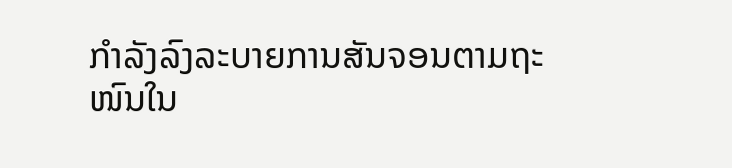ກຳລັງລົງລະບາຍການສັນຈອນຕາມຖະໜົນໃນ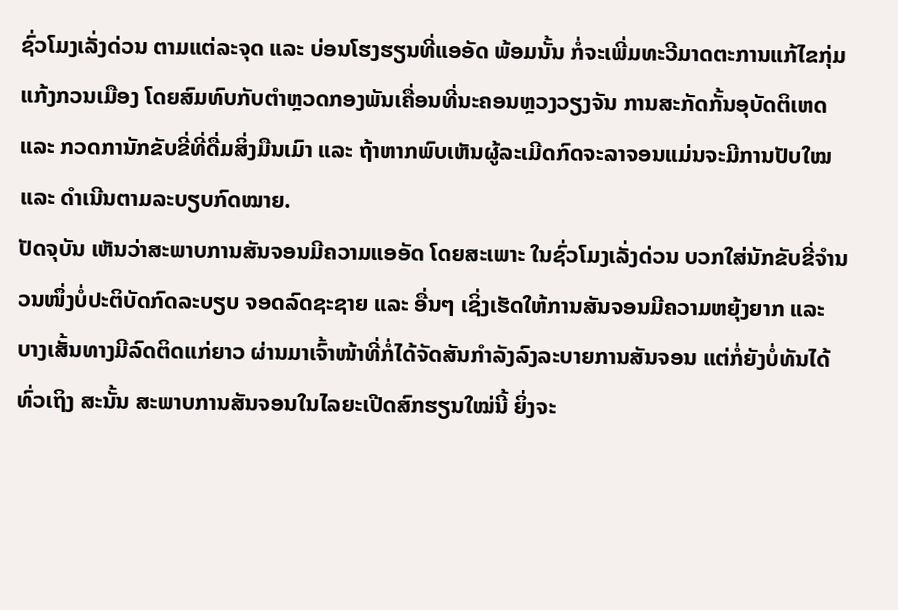ຊົ່ວໂມງເລັ່ງດ່ວນ ຕາມແຕ່ລະຈຸດ ແລະ ບ່ອນໂຮງຮຽນທີ່ແອອັດ ພ້ອມນັ້ນ ກໍ່ຈະເພີ່ມທະວີມາດຕະການແກ້ໄຂກຸ່ມແກ້ງກວນເມືອງ ໂດຍສົມທົບກັບຕຳຫຼວດກອງພັນເຄື່ອນທີ່ນະຄອນຫຼວງວຽງຈັນ ການສະກັດກັ້ນອຸບັດຕິເຫດ ແລະ ກວດການັກຂັບຂີ່ທີ່ດື່ມສິ່ງມືນເມົາ ແລະ ຖ້າຫາກພົບເຫັນຜູ້ລະເມີດກົດຈະລາຈອນແມ່ນຈະມີການປັບໃໝ ແລະ ດຳເນີນຕາມລະບຽບກົດໝາຍ.
ປັດຈຸບັນ ເຫັນວ່າສະພາບການສັນຈອນມີຄວາມແອອັດ ໂດຍສະເພາະ ໃນຊົ່ວໂມງເລັ່ງດ່ວນ ບວກໃສ່ນັກຂັບຂີ່ຈຳນວນໜຶ່ງບໍ່ປະຕິບັດກົດລະບຽບ ຈອດລົດຊະຊາຍ ແລະ ອື່ນໆ ເຊິ່ງເຮັດໃຫ້ການສັນຈອນມີຄວາມຫຍຸ້ງຍາກ ແລະ ບາງເສັ້ນທາງມີລົດຕິດແກ່ຍາວ ຜ່ານມາເຈົ້າໜ້າທີ່ກໍ່ໄດ້ຈັດສັນກຳລັງລົງລະບາຍການສັນຈອນ ແຕ່ກໍ່ຍັງບໍ່ທັນໄດ້ທົ່ວເຖິງ ສະນັ້ນ ສະພາບການສັນຈອນໃນໄລຍະເປີດສົກຮຽນໃໝ່ນີ້ ຍິ່ງຈະ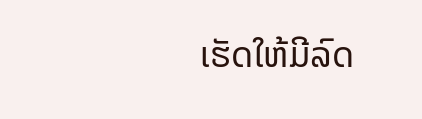ເຮັດໃຫ້ມີລົດ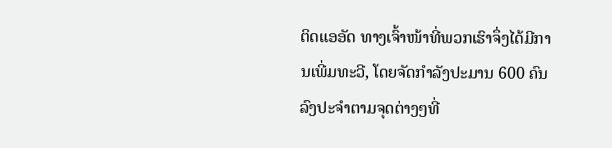ຕິດແອອັດ ທາງເຈົ້າໜ້າທີ່ພວກເຮົາຈຶ່ງໄດ້ມີການເພີ່ມທະວີ, ໂດຍຈັດກຳລັງປະມານ 600 ຄົນ ລົງປະຈຳຕາມຈຸດຕ່າງໆທີ່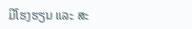ມີໂຮງຮຽນ ແລະ ສະ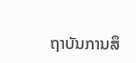ຖາບັນການສຶ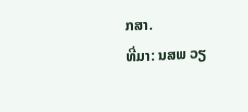ກສາ.
ທີ່ມາ: ນສພ ວຽ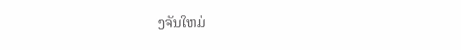ງຈັນໃຫມ່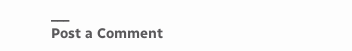___
Post a Comment